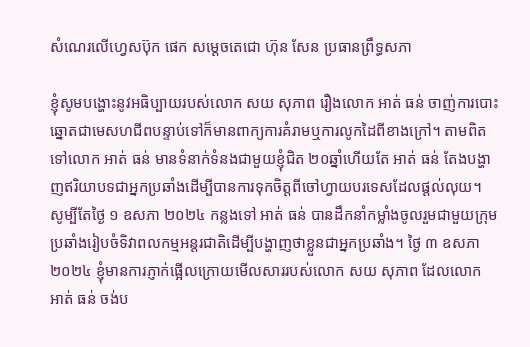សំណេរលើហ្វេសប៊ុក ផេក សម្ដេចតេជោ ហ៊ុន សែន ប្រធានព្រឹទ្ធសភា

ខ្ញុំសូមបង្ហោះនូវអធិប្បាយរបស់លោក សយ សុភាព រឿងលោក អាត់ ធន់ ចាញ់ការបោះឆ្នោតជាមេសហជីពបន្ទាប់ទៅក៏មានពាក្យការគំរាមឬការលូកដៃពីខាងក្រៅ។ តាមពិតទៅលោក អាត់ ធន់ មានទំនាក់ទំនងជាមួយខ្ញុំជិត ២០ឆ្នាំហើយតែ អាត់ ធន់ តែងបង្ហាញឥរិយាបទជាអ្នកប្រឆាំងដើម្បីបានការទុកចិត្តពីចៅហ្វាយបរទេសដែលផ្តល់លុយ។ សូម្បីតែថ្ងៃ ១ ឧសភា ២០២៤ កន្លងទៅ អាត់ ធន់ បានដឹកនាំកម្លាំងចូលរួមជាមួយក្រុមប្រឆាំងរៀបចំទិវាពលកម្មអន្តរជាតិដើម្បីបង្ហាញថាខ្លួនជាអ្នកប្រឆាំង។ ថ្ងៃ ៣ ឧសភា ២០២៤ ខ្ញុំមានការភ្ញាក់ផ្អើលក្រោយមើលសាររបស់លោក សយ សុភាព ដែលលោក អាត់ ធន់ ចង់ប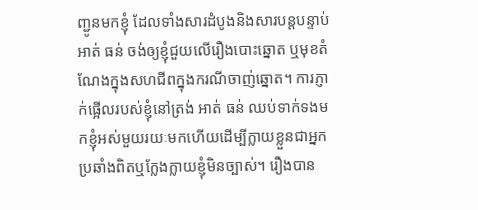ញ្ជូនមកខ្ញុំ ដែលទាំងសារដំបូងនិងសារបន្តបន្ទាប់ អាត់ ធន់ ចង់ឲ្យខ្ញុំជួយលើរឿងបោះឆ្នោត ឬមុខតំណែងក្នុងសហជីពក្នុងករណីចាញ់ឆ្នោត។ ការភ្ញាក់ផ្អើលរបស់ខ្ញុំនៅត្រង់ អាត់ ធន់ ឈប់ទាក់ទងមកខ្ញុំអស់មួយរយៈមកហើយដើម្បីក្លាយខ្លួនជាអ្នកប្រឆាំងពិតឬក្លែងក្លាយខ្ញុំមិនច្បាស់។ រឿងបាន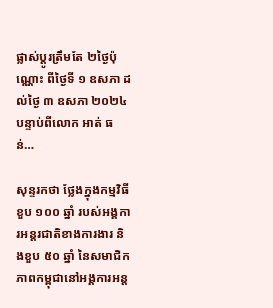ផ្លាស់ប្តូរត្រឹមតែ ២ថ្ងៃប៉ុណ្ណោះ ពីថ្ងៃទី ១ ឧសភា ដល់ថ្ងៃ ៣ ឧសភា ២០២៤ បន្ទាប់ពីលោក អាត់ ធន់…

សុន្ទរកថា ថ្លែងក្នុងកម្មវិធីខួប ១០០ ឆ្នាំ របស់អង្គការអន្តរជាតិខាងការងារ និងខួប ៥០ ឆ្នាំ នៃសមាជិកភាពកម្ពុជានៅអង្គការអន្ត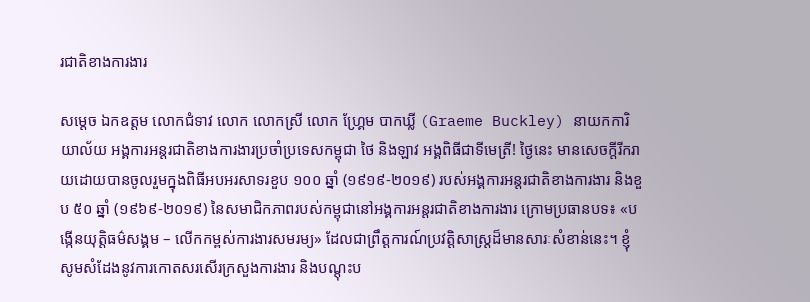រជាតិខាងការងារ

សម្តេច ឯកឧត្តម លោកជំទាវ លោក លោកស្រី លោក ហ្គ្រែម បាកឃ្លី (Graeme Buckley) នាយកការិយាល័យ អង្គការអន្តរជាតិខាងការងារប្រចាំប្រទេសកម្ពុជា ថៃ និងឡាវ អង្គពិធីជាទីមេត្រី! ថ្ងៃនេះ មានសេចក្តីរីករាយដោយបានចូលរួមក្នុងពិធីអបអរសាទរខួប ១០០ ឆ្នាំ (១៩១៩-២០១៩) របស់អង្គការអន្តរជាតិខាងការងារ និងខួប ៥០ ឆ្នាំ (១៩៦៩-២០១៩) នៃសមាជិកភាពរបស់កម្ពុជានៅអង្គការអន្តរជាតិខាងការងារ ក្រោមប្រធានបទ៖ «បង្កើនយុត្តិធម៌សង្គម – លើកកម្ពស់ការងារសមរម្យ» ដែលជាព្រឹត្តការណ៍ប្រវត្តិសាស្ត្រដ៏មានសារៈសំខាន់នេះ។ ខ្ញុំសូមសំដែងនូវការកោតសរសើរក្រសួងការងារ និងបណ្តុះប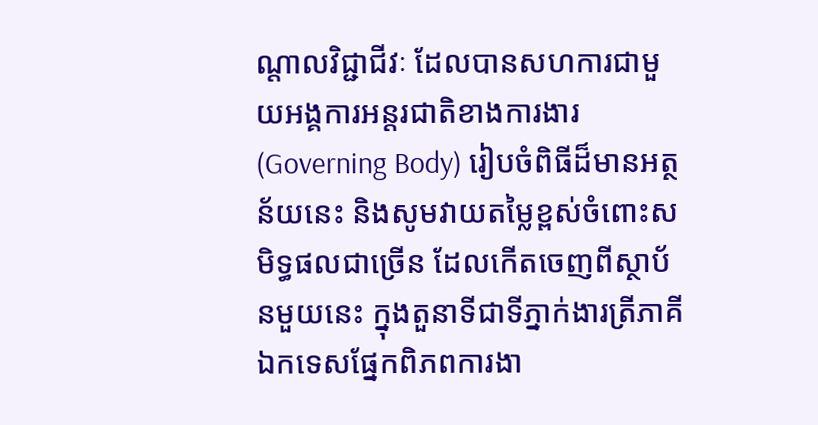ណ្តាលវិជ្ជាជីវៈ ដែលបានសហការជាមួយអង្គការអន្តរជាតិខាងការងារ (Governing Body) រៀបចំពិធីដ៏មានអត្ថន័យនេះ និងសូមវាយតម្លៃខ្ពស់ចំពោះសមិទ្ធផលជាច្រើន ដែលកើតចេញពីស្ថាប័នមួយនេះ ក្នុងតួនាទីជាទីភ្នាក់ងារត្រីភាគីឯកទេសផែ្នកពិភពការងា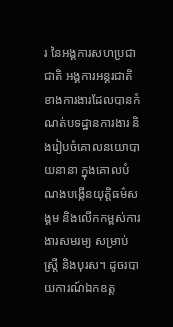រ នៃអង្គការសហប្រជាជាតិ អង្គការអន្តរជាតិ ខាងការងារដែលបានកំណត់បទដ្ឋានការងារ និងរៀបចំគោលនយោបាយនានា ក្នុងគោលបំណងបង្កើនយុត្តិធម៌សង្គម និងលើកកម្ពស់ការងារសមរម្យ សម្រាប់ស្ត្រី និងបុរស។ ដូចរបាយការណ៍ឯកឧត្ត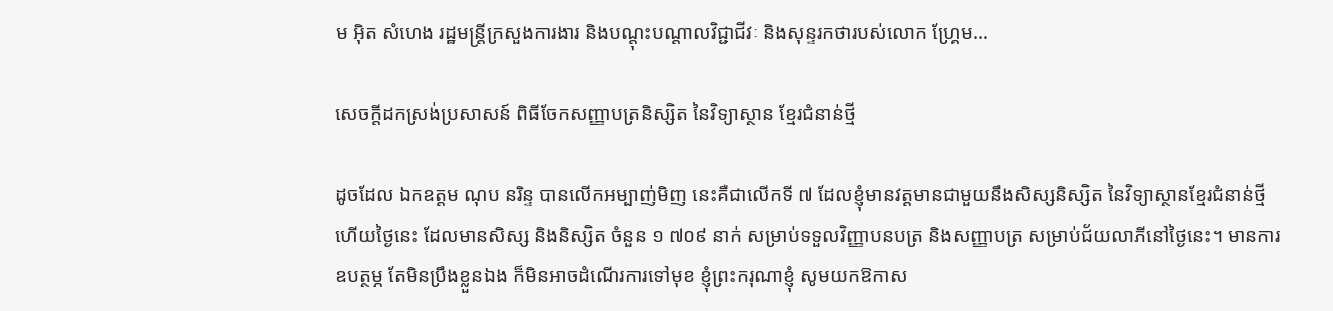ម អ៊ិត សំហេង រដ្ឋមន្ត្រីក្រសួងការងារ និងបណ្តុះបណ្តាលវិជ្ជាជីវៈ និងសុន្ទរកថារបស់លោក ហ្គ្រែម…

សេចក្តីដកស្រង់ប្រសាសន៍ ពិធីចែកសញ្ញាបត្រនិស្សិត នៃវិទ្យាស្ថាន ខ្មែរជំនាន់ថ្មី

ដូចដែល ឯកឧត្តម ណុប នរិន្ទ បានលើកអម្បាញ់មិញ នេះគឺជាលើកទី ៧ ដែលខ្ញុំមានវត្តមានជាមួយនឹងសិស្សនិស្សិត នៃវិទ្យាស្ថានខ្មែរជំនាន់ថ្មី ហើយថ្ងៃនេះ ដែលមានសិស្ស និងនិស្សិត ចំនួន ១ ៧០៩ នាក់ សម្រាប់ទទួលវិញ្ញាបនបត្រ និងសញ្ញាបត្រ សម្រាប់ជ័យលាភីនៅថ្ងៃនេះ។ មានការឧបត្ថម្ភ តែមិនប្រឹងខ្លួនឯង ក៏មិនអាចដំណើរការទៅមុខ ខ្ញុំព្រះករុណាខ្ញុំ សូមយកឱកាស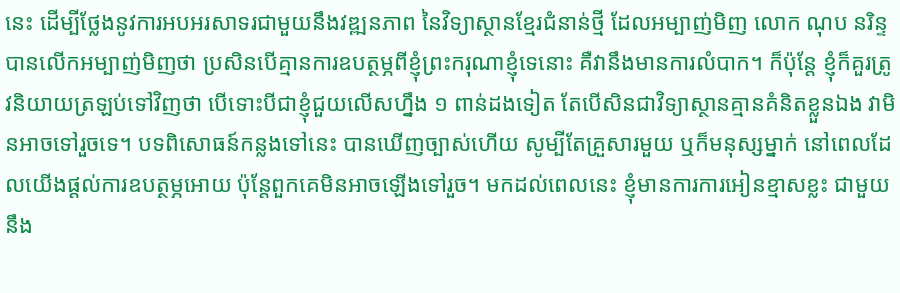នេះ ដើម្បីថ្លែងនូវការអបអរសាទរជាមួយនឹងវឌ្ឍនភាព នៃវិទ្យាស្ថានខ្មែរជំនាន់ថ្មី ដែលអម្បាញ់មិញ លោក ណុប នរិន្ទ បានលើកអម្បាញ់មិញថា ប្រសិនបើគ្មានការឧបត្ថម្ភពីខ្ញុំព្រះករុណាខ្ញុំទេនោះ គឺវានឹងមានការលំបាក។ ក៏ប៉ុន្តែ ខ្ញុំក៏គួរត្រូវនិយាយត្រឡប់ទៅវិញថា បើទោះបីជាខ្ញុំជួយលើសហ្នឹង ១ ពាន់ដងទៀត តែបើសិនជាវិទ្យាស្ថានគ្មានគំនិតខ្លួនឯង វាមិនអាចទៅរួចទេ។ បទពិសោធន៍កន្លងទៅនេះ បានឃើញច្បាស់ហើយ សូម្បីតែគ្រួសារមួយ ឬក៏មនុស្សម្នាក់ នៅពេលដែលយើងផ្តល់ការឧបត្ថម្ភអោយ ប៉ុន្តែពួកគេមិនអាចឡើងទៅរួច។ មកដល់ពេលនេះ ខ្ញុំមានការការអៀនខ្មាសខ្លះ ជាមួយនឹង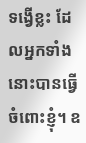ទង្វើខ្លះ ដែលអ្នកទាំងនោះបានធ្វើចំពោះខ្ញុំ។ ឧ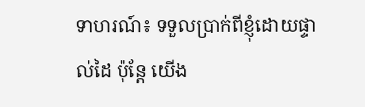ទាហរណ៍៖ ទទួលប្រាក់ពីខ្ញុំដោយផ្ទាល់ដៃ ប៉ុន្តែ យើង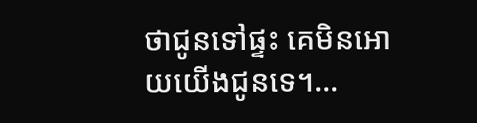ថាជូនទៅផ្ទះ គេមិនអោយយើងជូនទេ។…